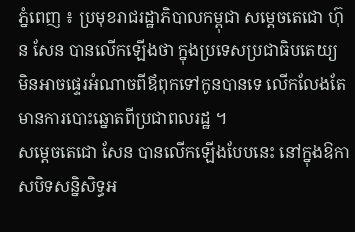ភ្នំពេញ ៖ ប្រមុខរាជរដ្ឋាភិបាលកម្ពុជា សម្តេចតេជោ ហ៊ុន សែន បានលើកឡើងថា ក្នុងប្រទេសប្រជាធិបតេយ្យ មិនអាចផ្ទេរអំណាចពីឪពុកទៅកូនបានទេ លើកលែងតែមានការបោះឆ្នោតពីប្រជាពលរដ្ឋ ។
សម្តេចតេជោ សែន បានលើកឡើងបែបនេះ នៅក្នុងឱកាសបិទសន្និសិទ្ធអ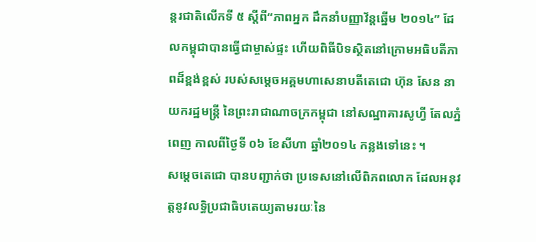ន្តរជាតិលើកទី ៥ ស្តីពី“ភាពអ្នក ដឹកនាំបញ្ញាវ័ន្តឆ្នើម ២០១៤” ដែលកម្ពុជាបានធ្វើជាម្ចាស់ផ្ទះ ហើយពិធីបិទស្ថិតនៅក្រោមអធិបតីភាពដ៏ខ្ពង់ខ្ពស់ របស់សម្តេចអគ្គមហាសេនាបតីតេជោ ហ៊ុន សែន នាយករដ្ឋមន្ត្រី នៃព្រះរាជាណាចក្រកម្ពុជា នៅសណ្ឋាគារសូហ្វី តែលភ្នំពេញ កាលពីថ្ងៃទី ០៦ ខែសីហា ឆ្នាំ២០១៤ កន្លងទៅនេះ ។
សម្តេចតេជោ បានបញ្ជាក់ថា ប្រទេសនៅលើពិភពលោក ដែលអនុវត្តនូវលទ្ធិប្រជាធិបតេយ្យតាមរយៈនៃ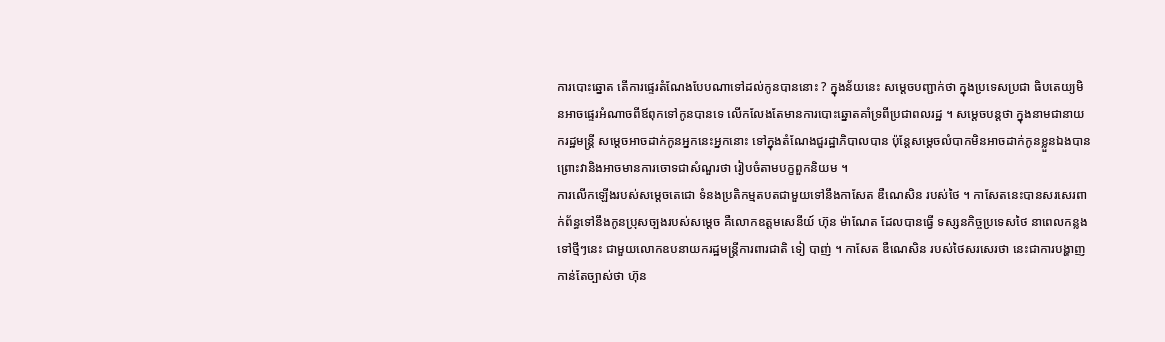ការបោះឆ្នោត តើការផ្ទេរតំណែងបែបណាទៅដល់កូនបាននោះ ? ក្នុងន័យនេះ សម្តេចបញ្ជាក់ថា ក្នុងប្រទេសប្រជា ធិបតេយ្យមិនអាចផ្ទេរអំណាចពីឪពុកទៅកូនបានទេ លើកលែងតែមានការបោះឆ្នោតគាំទ្រពីប្រជាពលរដ្ឋ ។ សម្តេចបន្តថា ក្នុងនាមជានាយករដ្ឋមន្ត្រី សម្តេចអាចដាក់កូនអ្នកនេះអ្នកនោះ ទៅក្នុងតំណែងជួរដ្ឋាភិបាលបាន ប៉ុន្តែសម្តេចលំបាកមិនអាចដាក់កូនខ្លួនឯងបាន ព្រោះវានិងអាចមានការចោទជាសំណួរថា រៀបចំតាមបក្ខពួកនិយម ។
ការលើកឡើងរបស់សម្តេចតេជោ ទំនងប្រតិកម្មតបតជាមួយទៅនឹងកាសែត ឌឺណេសិន របស់ថៃ ។ កាសែតនេះបានសរសេរពាក់ព័ន្ធទៅនឹងកូនប្រុសច្បងរបស់សម្តេច គឺលោកឧត្តមសេនីយ៍ ហ៊ុន ម៉ាណែត ដែលបានធ្វើ ទស្សនកិច្ចប្រទេសថៃ នាពេលកន្លងទៅថ្មីៗនេះ ជាមួយលោកឧបនាយករដ្ឋមន្ត្រីការពារជាតិ ទៀ បាញ់ ។ កាសែត ឌឺណេសិន របស់ថៃសរសេរថា នេះជាការបង្ហាញកាន់តែច្បាស់ថា ហ៊ុន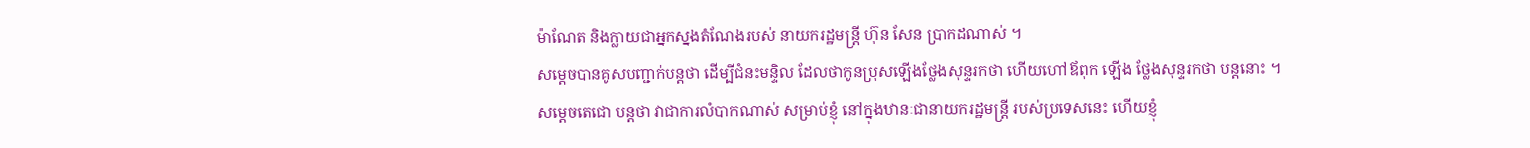ម៉ាណែត និងក្លាយជាអ្នកស្នងតំណែងរបស់ នាយករដ្ឋមន្ត្រី ហ៊ុន សែន ប្រាកដណាស់ ។
សម្តេចបានគូសបញ្ជាក់បន្តថា ដើម្បីជំនះមន្ទិល ដែលថាកូនប្រុសឡើងថ្លែងសុន្ទរកថា ហើយហៅឪពុក ឡើង ថ្លែងសុន្ទរកថា បន្តនោះ ។ សម្តេចតេជោ បន្តថា វាជាការលំបាកណាស់ សម្រាប់ខ្ញុំ នៅក្នុងឋានៈជានាយករដ្ឋមន្ត្រី របស់ប្រទេសនេះ ហើយខ្ញុំ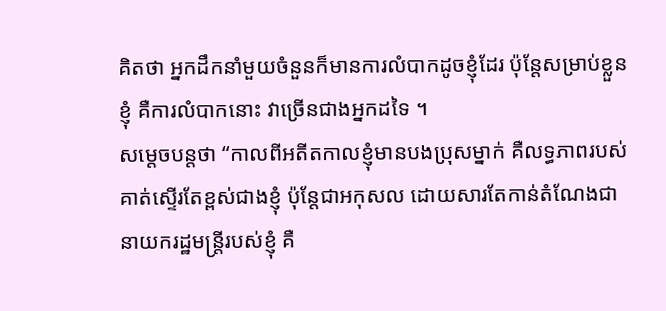គិតថា អ្នកដឹកនាំមួយចំនួនក៏មានការលំបាកដូចខ្ញុំដែរ ប៉ុន្តែសម្រាប់ខ្លួនខ្ញុំ គឺការលំបាកនោះ វាច្រើនជាងអ្នកដទៃ ។
សម្តេចបន្តថា “កាលពីអតីតកាលខ្ញុំមានបងប្រុសម្នាក់ គឺលទ្ធភាពរបស់គាត់ស្ទើរតែខ្ពស់ជាងខ្ញុំ ប៉ុន្តែជាអកុសល ដោយសារតែកាន់តំណែងជានាយករដ្ឋមន្ត្រីរបស់ខ្ញុំ គឺ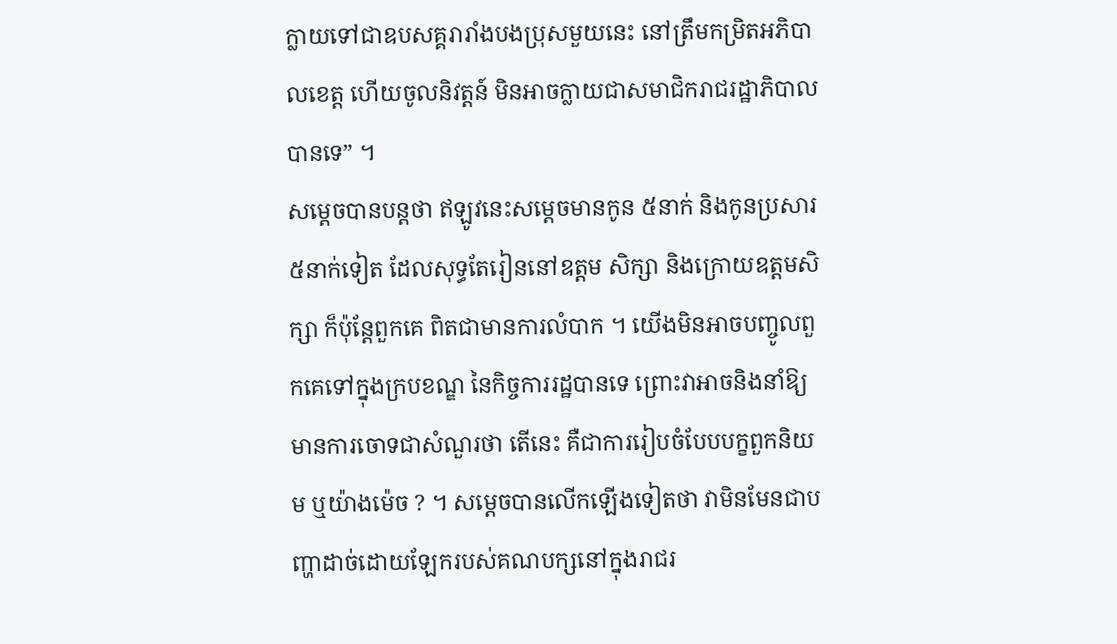ក្លាយទៅជាឧបសគ្គរារាំងបងប្រុសមួយនេះ នៅត្រឹមកម្រិតអភិបាលខេត្ត ហើយចូលនិវត្តន៍ មិនអាចក្លាយជាសមាជិករាជរដ្ឋាភិបាលបានទេ” ។
សម្តេចបានបន្តថា ឥឡូវនេះសម្តេចមានកូន ៥នាក់ និងកូនប្រសារ ៥នាក់ទៀត ដែលសុទ្ធតែរៀននៅឧត្តម សិក្សា និងក្រោយឧត្តមសិក្សា ក៏ប៉ុន្តែពួកគេ ពិតជាមានការលំបាក ។ យើងមិនអាចបញ្ចូលពួកគេទៅក្នុងក្របខណ្ឌ នៃកិច្ចការរដ្ឋបានទេ ព្រោះវាអាចនិងនាំឱ្យមានការចោទជាសំណួរថា តើនេះ គឺជាការរៀបចំបែបបក្ខពួកនិយម ឬយ៉ាងម៉េច ? ។ សម្តេចបានលើកឡើងទៀតថា វាមិនមែនជាបញ្ហាដាច់ដោយឡែករបស់គណបក្សនៅក្នុងរាជរ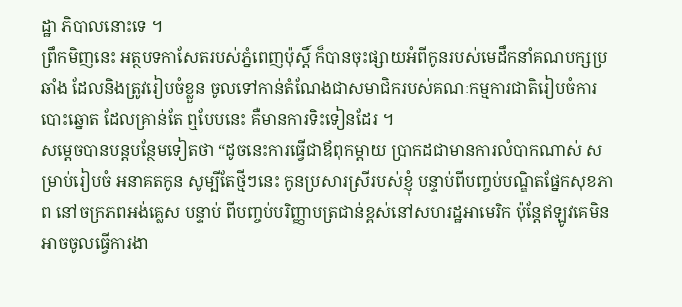ដ្ឋា ភិបាលនោះទេ ។
ព្រឹកមិញនេះ អត្ថបទកាសែតរបស់ភ្នំពេញប៉ុស្តិ៍ ក៏បានចុះផ្សាយអំពីកូនរបស់មេដឹកនាំគណបក្សប្រឆាំង ដែលនិងត្រូវរៀបចំខ្លួន ចូលទៅកាន់តំណែងជាសមាជិករបស់គណៈកម្មការជាតិរៀបចំការបោះឆ្នោត ដែលគ្រាន់តែ ឮបែបនេះ គឺមានការទិះទៀនដែរ ។
សម្តេចបានបន្តបន្ថែមទៀតថា “ដូចនេះការធ្វើជាឪពុកម្តាយ ប្រាកដជាមានការលំបាកណាស់ សម្រាប់រៀបចំ អនាគតកូន សូម្បីតែថ្មីៗនេះ កូនប្រសារស្រីរបស់ខ្ញុំ បន្ទាប់ពីបញ្ចប់បណ្ឌិតផ្នែកសុខភាព នៅចក្រភពអង់គ្លេស បន្ទាប់ ពីបញ្ចប់បរិញ្ញាបត្រជាន់ខ្ពស់នៅសហរដ្ឋអាមេរិក ប៉ុន្តែឥឡូវគេមិនអាចចូលធ្វើការងា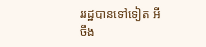ររដ្ឋបានទៅទៀត អីចឹង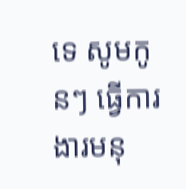ទេ សូមកូនៗ ធ្វើការងារមនុ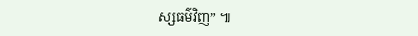ស្សធម៌វិញ” ៕